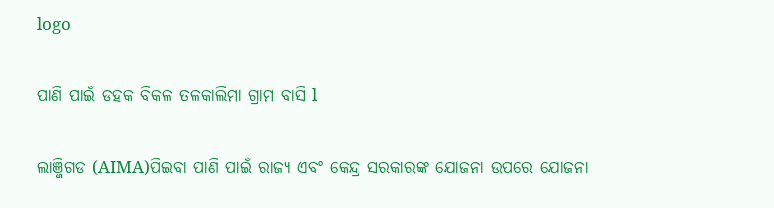logo

ପାଣି ପାଇଁ ଡହକ ବିକଳ ତଳକାଲିମା ଗ୍ରାମ ବାସି l

ଲାଞ୍ଜିଗଡ (AIMA)ପିଇବା ପାଣି ପାଇଁ ରାଜ୍ୟ ଏବଂ କେନ୍ଦ୍ର ସରକାରଙ୍କ ଯୋଜନା ଉପରେ ଯୋଜନା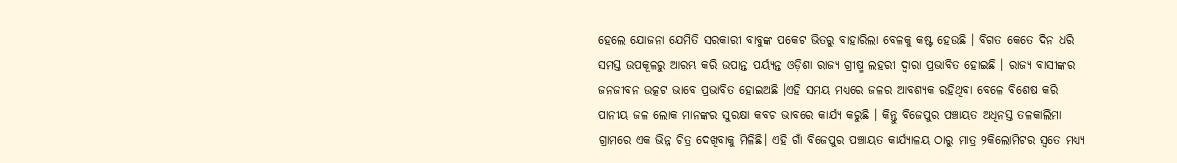ହେଲେ ଯୋଜନା ଯେମିତି ସରକାରୀ ବାବୁଙ୍କ ପକେଟ ଭିତରୁ ବାହାରିଲା ବେଳକୁ କଷ୍ଟ ହେଉଛି । ବିଗତ କେତେ ଦିନ ଧରି ସମସ୍ତ ଉପକୂଳରୁ ଆରମ୍ଭ କରି ଉପାନ୍ତ ପର୍ୟ୍ୟନ୍ତ ଓଡ଼ିଶା ରାଜ୍ୟ ଗ୍ରୀଷ୍ମ ଲହରୀ ଦ୍ଵାରା ପ୍ରଭାବିତ ହୋଇଛି । ରାଜ୍ୟ ବାସୀଙ୍କର ଜନଜୀବନ ଉତ୍କଟ ଭାବେ ପ୍ରଭାବିତ ହୋଇଅଛି ।ଏହି ସମୟ ମଧ୍ୟରେ ଜଳର ଆବଶ୍ୟକ ରହିଥିବା ବେଳେ ବିଶେଷ କରି ପାନୀୟ ଜଳ ଲୋକ ମାନଙ୍କର ସୁରକ୍ଷା କବଚ ଭାବରେ କାର୍ଯ୍ୟ କରୁଛି । କିନ୍ତୁ ବିଜେପୁର ପଞ୍ଚାୟତ ଅଧିନସ୍ତ ତଳକାଲିମା ଗ୍ରାମରେ ଏକ ଭିନ୍ନ ଚିତ୍ର ଦେଖିବାକୁ ମିଳିଛି। ଏହି ଗାଁ ବିଜେପୁର ପଞ୍ଚାୟତ କାର୍ଯ୍ୟାଳୟ ଠାରୁ ମାତ୍ର ୨କିଲୋମିଟର ସ୍ୱତେ ମଧ୍ୟ୍ୟ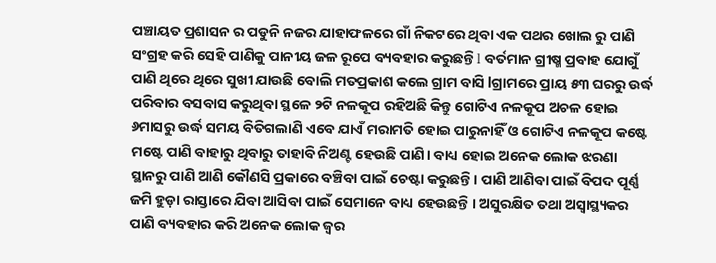ପଞ୍ଚାୟତ ପ୍ରଶାସନ ର ପଡୁନି ନଜର ଯାହାଫଳରେ ଗାଁ ନିକଟରେ ଥିବା ଏକ ପଥର ଖୋଲ ରୁ ପାଣି ସଂଗ୍ରହ କରି ସେହି ପାଣିକୁ ପାନୀୟ ଜଳ ରୂପେ ବ୍ୟବହାର କରୁଛନ୍ତି l ବର୍ତମାନ ଗ୍ରୀଷ୍ମ ପ୍ରବାହ ଯୋଗୁଁ ପାଣି ଥିରେ ଥିରେ ସୁଖୀ ଯାଉଛି ବୋଲି ମତପ୍ରକାଶ କଲେ ଗ୍ରାମ ବାସି lଗ୍ରାମରେ ପ୍ରାୟ ୫୩ ଘରରୁ ଉର୍ଦ୍ଧ ପରିବାର ବସବାସ କରୁଥିବା ସ୍ଥଳେ ୨ଟି ନଳକୂପ ରହିଅଛି କିନ୍ତୁ ଗୋଟିଏ ନଳକୂପ ଅଚଳ ହୋଇ ୬ମାସରୁ ଉର୍ଦ୍ଧ ସମୟ ବିତିଗଲାଣି ଏବେ ଯାଏଁ ମରାମତି ହୋଇ ପାରୁନାହିଁ ଓ ଗୋଟିଏ ନଳକୂପ କଷ୍ଟେ ମଷ୍ଟେ ପାଣି ବାହାରୁ ଥିବାରୁ ତାହାବି ନିଅଣ୍ଟ ହେଉଛି ପାଣି। ବାଧ୍ୟ ହୋଇ ଅନେକ ଲୋକ ଝରଣା ସ୍ଥାନରୁ ପାଣି ଆଣି କୌଣସି ପ୍ରକାରେ ବଞ୍ଚିବା ପାଇଁ ଚେଷ୍ଟା କରୁଛନ୍ତି। ପାଣି ଆଣିବା ପାଇଁ ବିପଦ ପୂର୍ଣ୍ଣ ଜମି ହୁଡ଼ା ରାସ୍ତାରେ ଯିବା ଆସିବା ପାଇଁ ସେମାନେ ବାଧ୍ୟ ହେଉଛନ୍ତି । ଅସୁରକ୍ଷିତ ତଥା ଅସ୍ଵାସ୍ଥ୍ୟକର ପାଣି ବ୍ୟବହାର କରି ଅନେକ ଲୋକ ଜ୍ଵର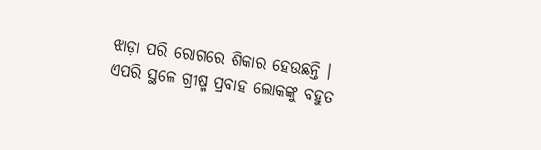ଝାଡ଼ା ପରି ରୋଗରେ ଶିକାର ହେଉଛନ୍ତି । ଏପରି ସ୍ଥଳେ ଗ୍ରୀଷ୍ମ ପ୍ରବାହ ଲୋକଙ୍କୁ ବହୁତ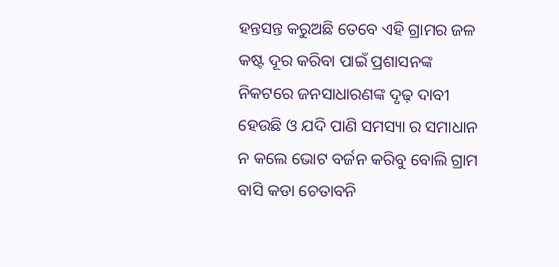ହନ୍ତସନ୍ତ କରୁଅଛି ତେବେ ଏହି ଗ୍ରାମର ଜଳ କଷ୍ଟ ଦୂର କରିବା ପାଇଁ ପ୍ରଶାସନଙ୍କ ନିକଟରେ ଜନସାଧାରଣଙ୍କ ଦୃଢ଼ ଦାବୀ ହେଉଛି ଓ ଯଦି ପାଣି ସମସ୍ୟା ର ସମାଧାନ ନ କଲେ ଭୋଟ ବର୍ଜନ କରିବୁ ବୋଲି ଗ୍ରାମ ବାସି କଡା ଚେତାବନି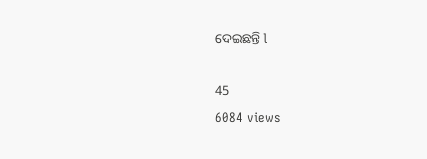ଦେଇଛନ୍ତି l

45
6084 views